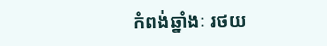កំពង់ឆ្នាំងៈ រថយ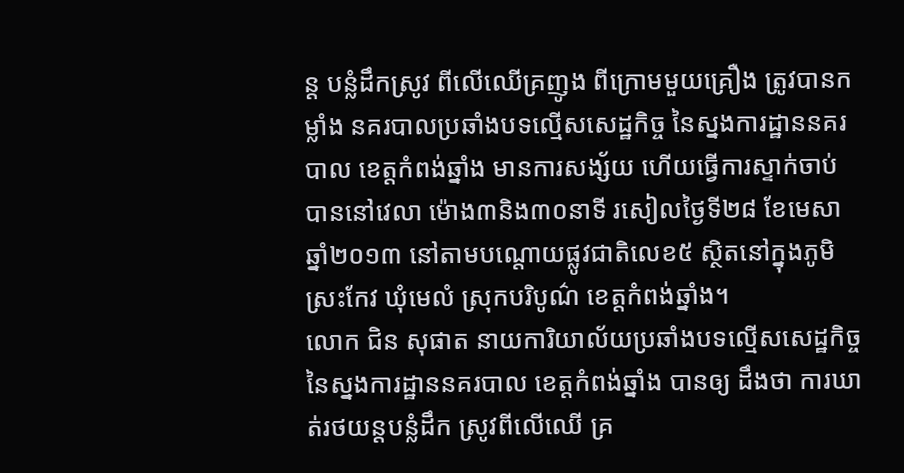ន្ត បន្លំដឹកស្រូវ ពីលើឈើគ្រញូង ពីក្រោមមួយគ្រឿង ត្រូវបានកម្លាំង នគរបាលប្រឆាំងបទល្មើសសេដ្ឋកិច្ច នៃស្នងការដ្ឋាននគរបាល ខេត្តកំពង់ឆ្នាំង មានការសង្ស័យ ហើយធ្វើការស្ទាក់ចាប់បាននៅវេលា ម៉ោង៣និង៣០នាទី រសៀលថ្ងៃទី២៨ ខែមេសា ឆ្នាំ២០១៣ នៅតាមបណ្តោយផ្លូវជាតិលេខ៥ ស្ថិតនៅក្នុងភូមិ ស្រះកែវ ឃុំមេលំ ស្រុកបរិបូណ៌ ខេត្តកំពង់ឆ្នាំង។
លោក ជិន សុផាត នាយការិយាល័យប្រឆាំងបទល្មើសសេដ្ឋកិច្ច នៃស្នងការដ្ឋាននគរបាល ខេត្តកំពង់ឆ្នាំង បានឲ្យ ដឹងថា ការឃាត់រថយន្តបន្លំដឹក ស្រូវពីលើឈើ គ្រ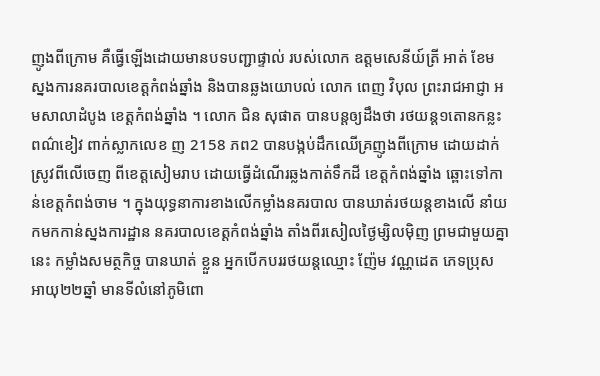ញូងពីក្រោម គឺធ្វើឡើងដោយមានបទបញ្ជាផ្ទាល់ របស់លោក ឧត្តមសេនីយ៍ត្រី អាត់ ខែម ស្នងការនគរបាលខេត្តកំពង់ឆ្នាំង និងបានឆ្លងយោបល់ លោក ពេញ វិបុល ព្រះរាជអាជ្ញា អមសាលាដំបូង ខេត្តកំពង់ឆ្នាំង ។ លោក ជិន សុផាត បានបន្តឲ្យដឹងថា រថយន្ត១តោនកន្លះពណ៌ខៀវ ពាក់ស្លាកលេខ ញ 2158 ភព2 បានបង្កប់ដឹកឈើគ្រញូងពីក្រោម ដោយដាក់ស្រូវពីលើចេញ ពីខេត្តសៀមរាប ដោយធ្វើដំណើរឆ្លងកាត់ទឹកដី ខេត្តកំពង់ឆ្នាំង ឆ្ពោះទៅកាន់ខេត្តកំពង់ចាម ។ ក្នុងយុទ្ធនាការខាងលើកម្លាំងនគរបាល បានឃាត់រថយន្តខាងលើ នាំយកមកកាន់ស្នងការដ្ឋាន នគរបាលខេត្តកំពង់ឆ្នាំង តាំងពីរសៀលថ្ងៃម្សិលម៉ិញ ព្រមជាមួយគ្នានេះ កម្លាំងសមត្ថកិច្ច បានឃាត់ ខ្លួន អ្នកបើកបររថយន្តឈ្មោះ ញ៉ែម វណ្ណដេត ភេទប្រុស អាយុ២២ឆ្នាំ មានទីលំនៅភូមិពោ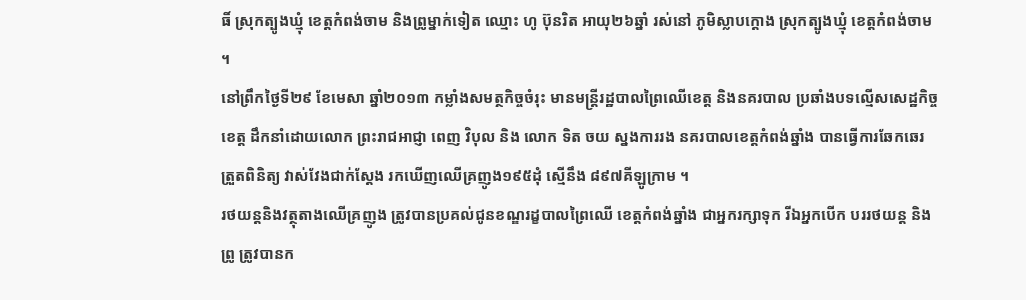ធិ៍ ស្រុកត្បូងឃ្មុំ ខេត្តកំពង់ចាម និងព្រូម្នាក់ទៀត ឈ្មោះ ហូ ប៊ុនរិត អាយុ២៦ឆ្នាំ រស់នៅ ភូមិស្លាបក្តោង ស្រុកត្បូងឃ្មុំ ខេត្តកំពង់ចាម ។
នៅព្រឹកថ្ងៃទី២៩ ខែមេសា ឆ្នាំ២០១៣ កម្លាំងសមត្ថកិច្ចចំរុះ មានមន្ត្រីរដ្ឋបាលព្រៃឈើខេត្ត និងនគរបាល ប្រឆាំងបទល្មើសសេដ្ឋកិច្ចខេត្ត ដឹកនាំដោយលោក ព្រះរាជអាជ្ញា ពេញ វិបុល និង លោក ទិត ចយ ស្នងការរង នគរបាលខេត្តកំពង់ឆ្នាំង បានធ្វើការឆែកឆេរ ត្រួតពិនិត្យ វាស់វែងជាក់ស្តែង រកឃើញឈើគ្រញូង១៩៥ដុំ ស្មើនឹង ៨៩៧គីឡូក្រាម ។
រថយន្តនិងវត្ថុតាងឈើគ្រញូង ត្រូវបានប្រគល់ជូនខណ្ឌរដ្ខបាលព្រៃឈើ ខេត្តកំពង់ឆ្នាំង ជាអ្នករក្សាទុក រីឯអ្នកបើក បររថយន្ត និងព្រូ ត្រូវបានក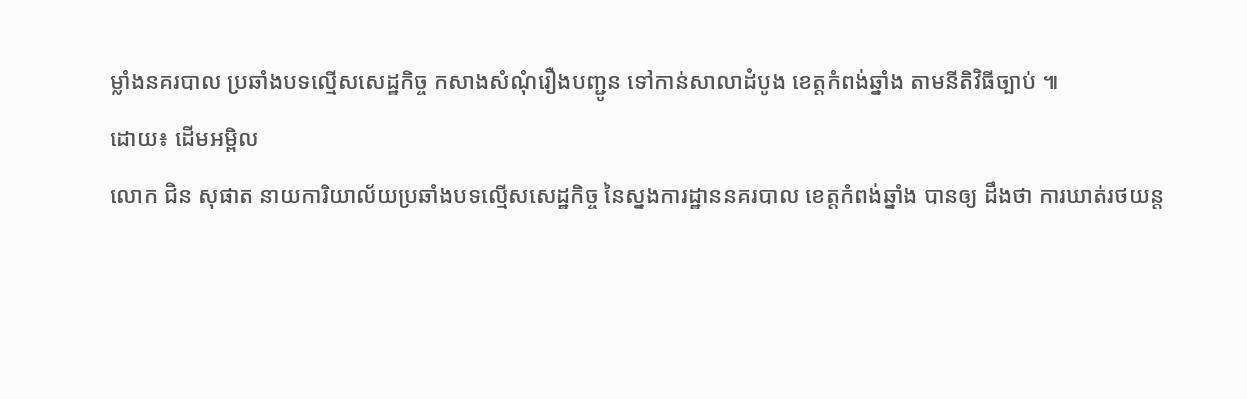ម្លាំងនគរបាល ប្រឆាំងបទល្មើសសេដ្ឋកិច្ច កសាងសំណុំរឿងបញ្ជូន ទៅកាន់សាលាដំបូង ខេត្តកំពង់ឆ្នាំង តាមនីតិវិធីច្បាប់ ៕
ដោយ៖ ដើមអម្ពិល
លោក ជិន សុផាត នាយការិយាល័យប្រឆាំងបទល្មើសសេដ្ឋកិច្ច នៃស្នងការដ្ឋាននគរបាល ខេត្តកំពង់ឆ្នាំង បានឲ្យ ដឹងថា ការឃាត់រថយន្ត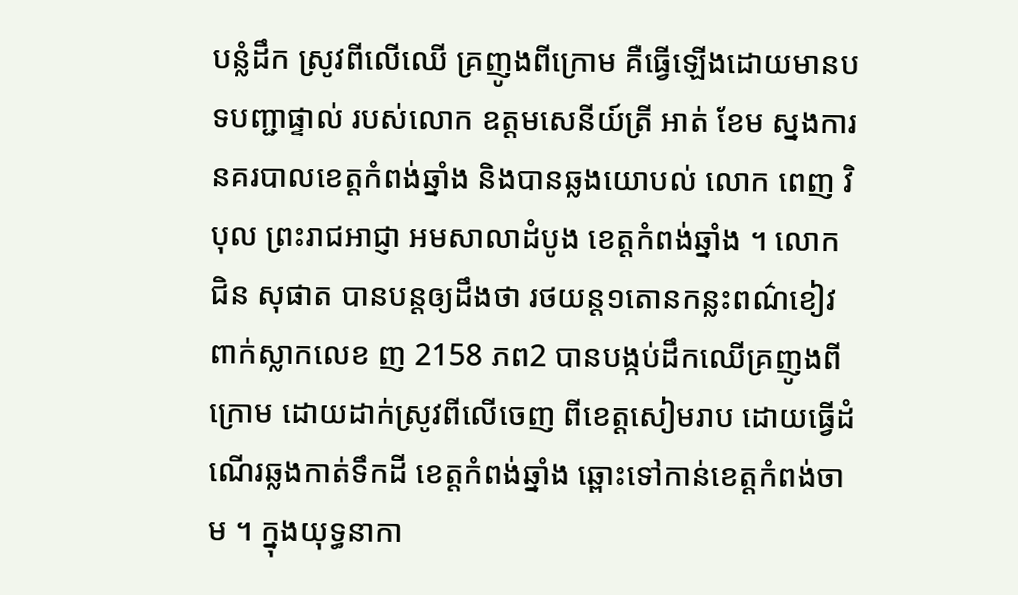បន្លំដឹក ស្រូវពីលើឈើ គ្រញូងពីក្រោម គឺធ្វើឡើងដោយមានបទបញ្ជាផ្ទាល់ របស់លោក ឧត្តមសេនីយ៍ត្រី អាត់ ខែម ស្នងការនគរបាលខេត្តកំពង់ឆ្នាំង និងបានឆ្លងយោបល់ លោក ពេញ វិបុល ព្រះរាជអាជ្ញា អមសាលាដំបូង ខេត្តកំពង់ឆ្នាំង ។ លោក ជិន សុផាត បានបន្តឲ្យដឹងថា រថយន្ត១តោនកន្លះពណ៌ខៀវ ពាក់ស្លាកលេខ ញ 2158 ភព2 បានបង្កប់ដឹកឈើគ្រញូងពីក្រោម ដោយដាក់ស្រូវពីលើចេញ ពីខេត្តសៀមរាប ដោយធ្វើដំណើរឆ្លងកាត់ទឹកដី ខេត្តកំពង់ឆ្នាំង ឆ្ពោះទៅកាន់ខេត្តកំពង់ចាម ។ ក្នុងយុទ្ធនាកា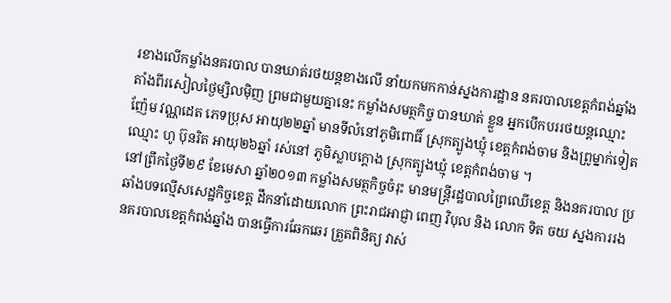រខាងលើកម្លាំងនគរបាល បានឃាត់រថយន្តខាងលើ នាំយកមកកាន់ស្នងការដ្ឋាន នគរបាលខេត្តកំពង់ឆ្នាំង តាំងពីរសៀលថ្ងៃម្សិលម៉ិញ ព្រមជាមួយគ្នានេះ កម្លាំងសមត្ថកិច្ច បានឃាត់ ខ្លួន អ្នកបើកបររថយន្តឈ្មោះ ញ៉ែម វណ្ណដេត ភេទប្រុស អាយុ២២ឆ្នាំ មានទីលំនៅភូមិពោធិ៍ ស្រុកត្បូងឃ្មុំ ខេត្តកំពង់ចាម និងព្រូម្នាក់ទៀត ឈ្មោះ ហូ ប៊ុនរិត អាយុ២៦ឆ្នាំ រស់នៅ ភូមិស្លាបក្តោង ស្រុកត្បូងឃ្មុំ ខេត្តកំពង់ចាម ។
នៅព្រឹកថ្ងៃទី២៩ ខែមេសា ឆ្នាំ២០១៣ កម្លាំងសមត្ថកិច្ចចំរុះ មានមន្ត្រីរដ្ឋបាលព្រៃឈើខេត្ត និងនគរបាល ប្រឆាំងបទល្មើសសេដ្ឋកិច្ចខេត្ត ដឹកនាំដោយលោក ព្រះរាជអាជ្ញា ពេញ វិបុល និង លោក ទិត ចយ ស្នងការរង នគរបាលខេត្តកំពង់ឆ្នាំង បានធ្វើការឆែកឆេរ ត្រួតពិនិត្យ វាស់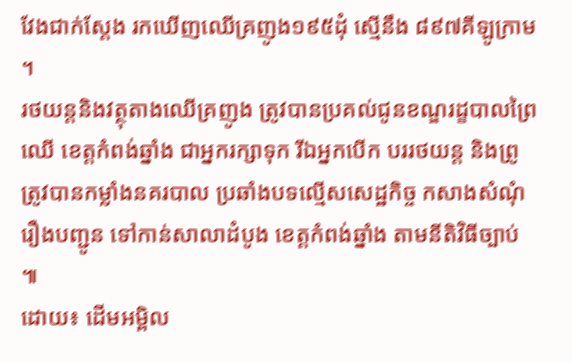វែងជាក់ស្តែង រកឃើញឈើគ្រញូង១៩៥ដុំ ស្មើនឹង ៨៩៧គីឡូក្រាម ។
រថយន្តនិងវត្ថុតាងឈើគ្រញូង ត្រូវបានប្រគល់ជូនខណ្ឌរដ្ខបាលព្រៃឈើ ខេត្តកំពង់ឆ្នាំង ជាអ្នករក្សាទុក រីឯអ្នកបើក បររថយន្ត និងព្រូ ត្រូវបានកម្លាំងនគរបាល ប្រឆាំងបទល្មើសសេដ្ឋកិច្ច កសាងសំណុំរឿងបញ្ជូន ទៅកាន់សាលាដំបូង ខេត្តកំពង់ឆ្នាំង តាមនីតិវិធីច្បាប់ ៕
ដោយ៖ ដើមអម្ពិល